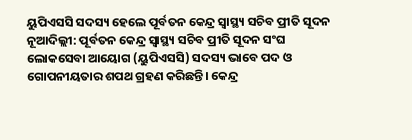ୟୁପିଏସସି ସଦସ୍ୟ ହେଲେ ପୂର୍ବତନ କେନ୍ଦ୍ର ସ୍ୱାସ୍ଥ୍ୟ ସଚିବ ପ୍ରୀତି ସୂଦନ
ନୂଆଦିଲ୍ଲୀ: ପୂର୍ବତନ କେନ୍ଦ୍ର ସ୍ୱାସ୍ଥ୍ୟ ସଚିବ ପ୍ରୀତି ସୂଦନ ସଂଘ ଲୋକସେବା ଆୟୋଗ (ୟୁପିଏସସି) ସଦସ୍ୟ ଭାବେ ପଦ ଓ ଗୋପନୀୟତାର ଶପଥ ଗ୍ରହଣ କରିଛନ୍ତି। କେନ୍ଦ୍ର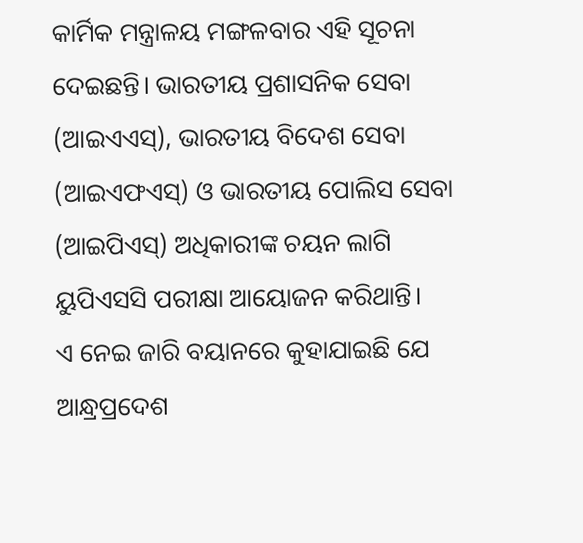କାର୍ମିକ ମନ୍ତ୍ରାଳୟ ମଙ୍ଗଳବାର ଏହି ସୂଚନା ଦେଇଛନ୍ତି। ଭାରତୀୟ ପ୍ରଶାସନିକ ସେବା (ଆଇଏଏସ୍), ଭାରତୀୟ ବିଦେଶ ସେବା (ଆଇଏଫଏସ୍) ଓ ଭାରତୀୟ ପୋଲିସ ସେବା (ଆଇପିଏସ୍) ଅଧିକାରୀଙ୍କ ଚୟନ ଲାଗି ୟୁପିଏସସି ପରୀକ୍ଷା ଆୟୋଜନ କରିଥାନ୍ତି।
ଏ ନେଇ ଜାରି ବୟାନରେ କୁହାଯାଇଛି ଯେ ଆନ୍ଧ୍ରପ୍ରଦେଶ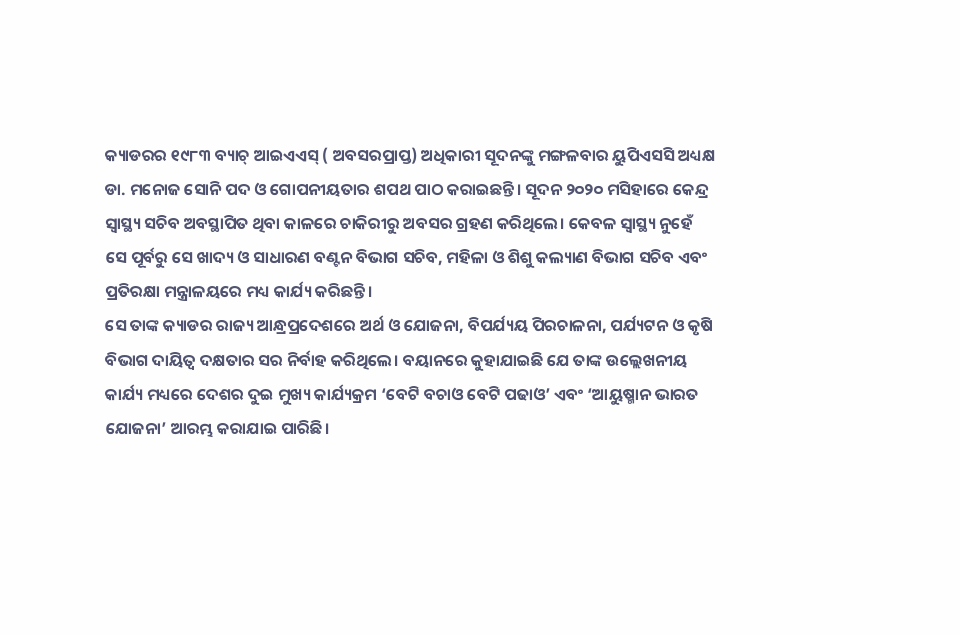କ୍ୟାଡରର ୧୯୮୩ ବ୍ୟାଚ୍ ଆଇଏଏସ୍ ( ଅବସରପ୍ରାପ୍ତ) ଅଧିକାରୀ ସୂଦନଙ୍କୁ ମଙ୍ଗଳବାର ୟୁପିଏସସି ଅଧ୍ୟକ୍ଷ ଡା. ମନୋଜ ସୋନି ପଦ ଓ ଗୋପନୀୟତାର ଶପଥ ପାଠ କରାଇଛନ୍ତି। ସୂଦନ ୨୦୨୦ ମସିହାରେ କେନ୍ଦ୍ର ସ୍ୱାସ୍ଥ୍ୟ ସଚିବ ଅବସ୍ଥାପିତ ଥିବା କାଳରେ ଚାକିରୀରୁ ଅବସର ଗ୍ରହଣ କରିଥିଲେ। କେବଳ ସ୍ୱାସ୍ଥ୍ୟ ନୁହେଁ ସେ ପୂର୍ବରୁ ସେ ଖାଦ୍ୟ ଓ ସାଧାରଣ ବଣ୍ଟନ ବିଭାଗ ସଚିବ, ମହିଳା ଓ ଶିଶୁ କଲ୍ୟାଣ ବିଭାଗ ସଚିବ ଏବଂ ପ୍ରତିରକ୍ଷା ମନ୍ତ୍ରାଳୟରେ ମଧ୍ୟ କାର୍ଯ୍ୟ କରିଛନ୍ତି।
ସେ ତାଙ୍କ କ୍ୟାଡର ରାଜ୍ୟ ଆନ୍ଧ୍ରପ୍ରଦେଶରେ ଅର୍ଥ ଓ ଯୋଜନା, ବିପର୍ଯ୍ୟୟ ପିରଚାଳନା, ପର୍ଯ୍ୟଟନ ଓ କୃଷି ବିଭାଗ ଦାୟିତ୍ୱ ଦକ୍ଷତାର ସର ନିର୍ବାହ କରିଥିଲେ। ବୟାନରେ କୁହାଯାଇଛି ଯେ ତାଙ୍କ ଉଲ୍ଲେଖନୀୟ କାର୍ଯ୍ୟ ମଧ୍ୟରେ ଦେଶର ଦୁଇ ମୁଖ୍ୟ କାର୍ଯ୍ୟକ୍ରମ ‘ବେଟି ବଚାଓ ବେଟି ପଢାଓ’ ଏବଂ ‘ଆୟୁଷ୍ମାନ ଭାରତ ଯୋଜନା’ ଆରମ୍ଭ କରାଯାଇ ପାରିଛି।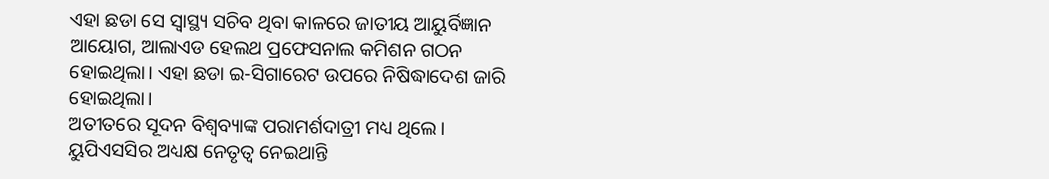ଏହା ଛଡା ସେ ସ୍ୱାସ୍ଥ୍ୟ ସଚିବ ଥିବା କାଳରେ ଜାତୀୟ ଆୟୁର୍ବିଜ୍ଞାନ ଆୟୋଗ, ଆଲାଏଡ ହେଲଥ ପ୍ରଫେସନାଲ କମିଶନ ଗଠନ ହୋଇଥିଲା। ଏହା ଛଡା ଇ-ସିଗାରେଟ ଉପରେ ନିଷିଦ୍ଧାଦେଶ ଜାରି ହୋଇଥିଲା।
ଅତୀତରେ ସୂଦନ ବିଶ୍ୱବ୍ୟାଙ୍କ ପରାମର୍ଶଦାତ୍ରୀ ମଧ୍ୟ ଥିଲେ। ୟୁପିଏସସିର ଅଧ୍ୟକ୍ଷ ନେତୃତ୍ୱ ନେଇଥାନ୍ତି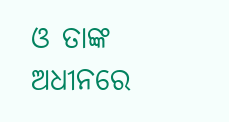ଓ ତାଙ୍କ ଅଧୀନରେ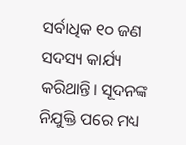ସର୍ବାଧିକ ୧୦ ଜଣ ସଦସ୍ୟ କାର୍ଯ୍ୟ କରିଥାନ୍ତି। ସୂଦନଙ୍କ ନିଯୁକ୍ତି ପରେ ମଧ୍ୟ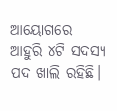ଆୟୋଗରେ ଆହୁରି ୪ଟି ସଦସ୍ୟ ପଦ ଖାଲି ରହିଛି।